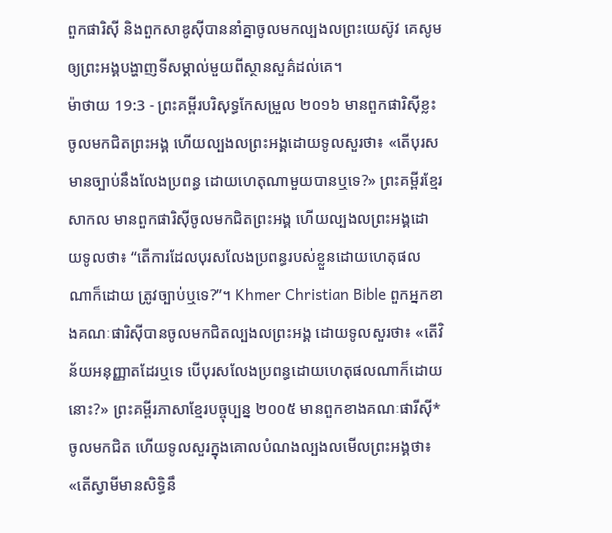ពួកផារិស៊ី និងពួកសាឌូស៊ីបាននាំគ្នាចូលមកល្បងលព្រះយេស៊ូវ គេសូមឲ្យព្រះអង្គបង្ហាញទីសម្គាល់មួយពីស្ថានសួគ៌ដល់គេ។
ម៉ាថាយ 19:3 - ព្រះគម្ពីរបរិសុទ្ធកែសម្រួល ២០១៦ មានពួកផារិស៊ីខ្លះចូលមកជិតព្រះអង្គ ហើយល្បងលព្រះអង្គដោយទូលសួរថា៖ «តើបុរសមានច្បាប់នឹងលែងប្រពន្ធ ដោយហេតុណាមួយបានឬទេ?» ព្រះគម្ពីរខ្មែរសាកល មានពួកផារិស៊ីចូលមកជិតព្រះអង្គ ហើយល្បងលព្រះអង្គដោយទូលថា៖ “តើការដែលបុរសលែងប្រពន្ធរបស់ខ្លួនដោយហេតុផលណាក៏ដោយ ត្រូវច្បាប់ឬទេ?”។ Khmer Christian Bible ពួកអ្នកខាងគណៈផារិស៊ីបានចូលមកជិតល្បងលព្រះអង្គ ដោយទូលសួរថា៖ «តើវិន័យអនុញ្ញាតដែរឬទេ បើបុរសលែងប្រពន្ធដោយហេតុផលណាក៏ដោយនោះ?» ព្រះគម្ពីរភាសាខ្មែរបច្ចុប្បន្ន ២០០៥ មានពួកខាងគណៈផារីស៊ី*ចូលមកជិត ហើយទូលសួរក្នុងគោលបំណងល្បងលមើលព្រះអង្គថា៖ «តើស្វាមីមានសិទ្ធិនឹ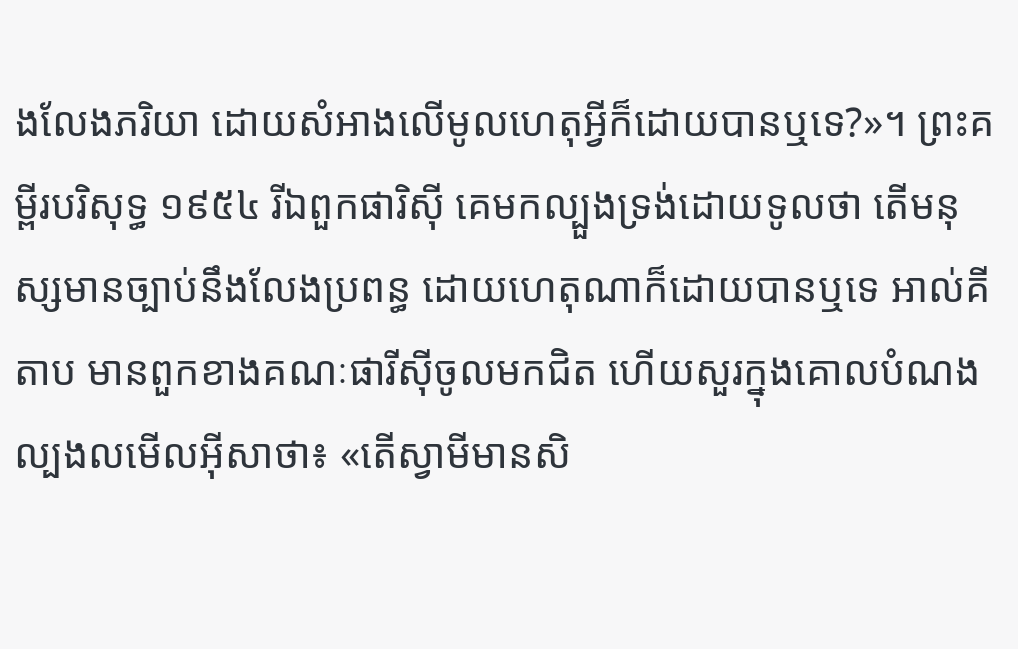ងលែងភរិយា ដោយសំអាងលើមូលហេតុអ្វីក៏ដោយបានឬទេ?»។ ព្រះគម្ពីរបរិសុទ្ធ ១៩៥៤ រីឯពួកផារិស៊ី គេមកល្បួងទ្រង់ដោយទូលថា តើមនុស្សមានច្បាប់នឹងលែងប្រពន្ធ ដោយហេតុណាក៏ដោយបានឬទេ អាល់គីតាប មានពួកខាងគណៈផារីស៊ីចូលមកជិត ហើយសួរក្នុងគោលបំណងល្បងលមើលអ៊ីសាថា៖ «តើស្វាមីមានសិ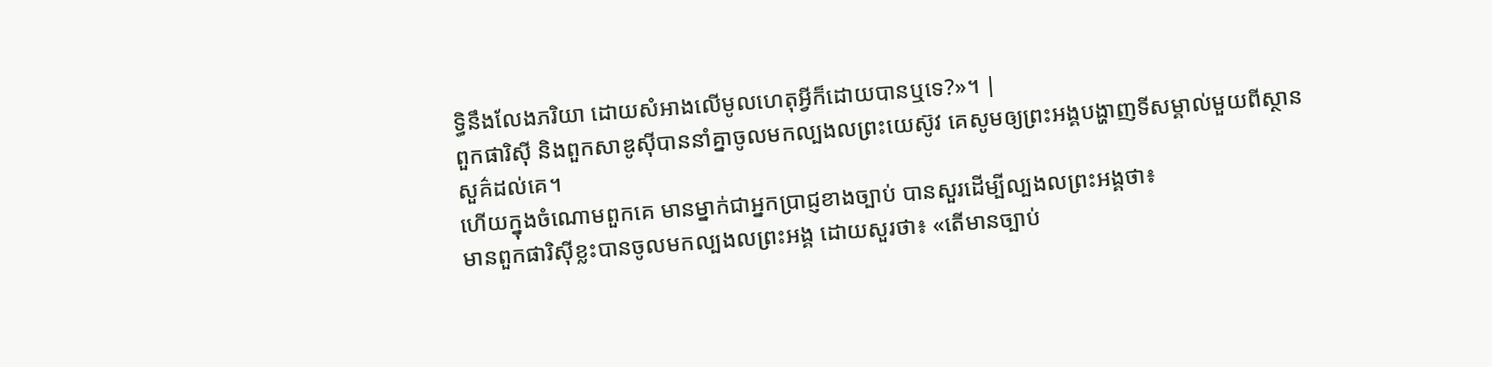ទ្ធិនឹងលែងភរិយា ដោយសំអាងលើមូលហេតុអ្វីក៏ដោយបានឬទេ?»។ |
ពួកផារិស៊ី និងពួកសាឌូស៊ីបាននាំគ្នាចូលមកល្បងលព្រះយេស៊ូវ គេសូមឲ្យព្រះអង្គបង្ហាញទីសម្គាល់មួយពីស្ថានសួគ៌ដល់គេ។
ហើយក្នុងចំណោមពួកគេ មានម្នាក់ជាអ្នកប្រាជ្ញខាងច្បាប់ បានសួរដើម្បីល្បងលព្រះអង្គថា៖
មានពួកផារិស៊ីខ្លះបានចូលមកល្បងលព្រះអង្គ ដោយសួរថា៖ «តើមានច្បាប់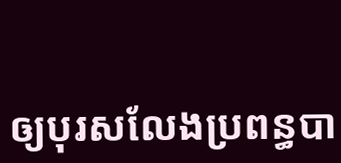ឲ្យបុរសលែងប្រពន្ធបា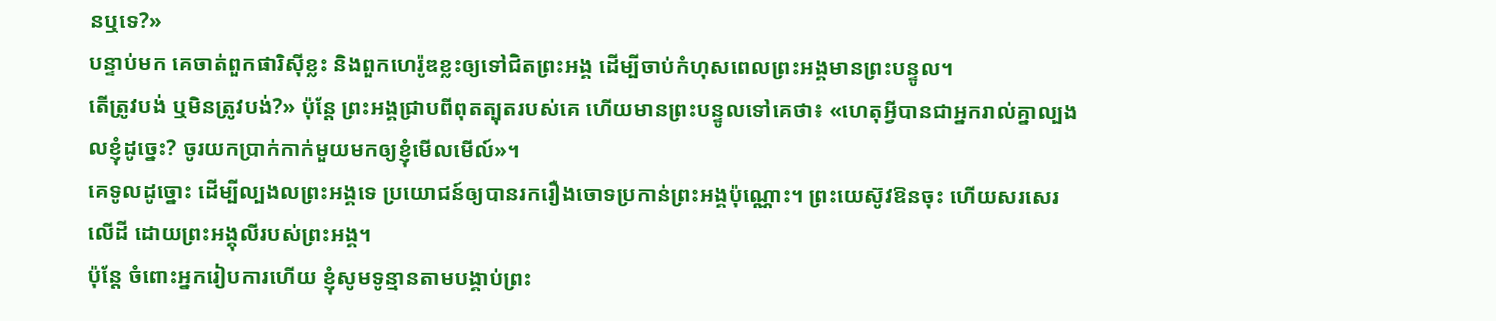នឬទេ?»
បន្ទាប់មក គេចាត់ពួកផារិស៊ីខ្លះ និងពួកហេរ៉ូឌខ្លះឲ្យទៅជិតព្រះអង្គ ដើម្បីចាប់កំហុសពេលព្រះអង្គមានព្រះបន្ទូល។
តើត្រូវបង់ ឬមិនត្រូវបង់?» ប៉ុន្តែ ព្រះអង្គជ្រាបពីពុតត្បុតរបស់គេ ហើយមានព្រះបន្ទូលទៅគេថា៖ «ហេតុអ្វីបានជាអ្នករាល់គ្នាល្បងលខ្ញុំដូច្នេះ? ចូរយកប្រាក់កាក់មួយមកឲ្យខ្ញុំមើលមើល៍»។
គេទូលដូច្នោះ ដើម្បីល្បងលព្រះអង្គទេ ប្រយោជន៍ឲ្យបានរករឿងចោទប្រកាន់ព្រះអង្គប៉ុណ្ណោះ។ ព្រះយេស៊ូវឱនចុះ ហើយសរសេរលើដី ដោយព្រះអង្គុលីរបស់ព្រះអង្គ។
ប៉ុន្តែ ចំពោះអ្នករៀបការហើយ ខ្ញុំសូមទូន្មានតាមបង្គាប់ព្រះ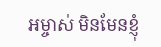អម្ចាស់ មិនមែនខ្ញុំ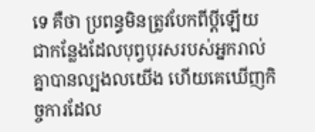ទេ គឺថា ប្រពន្ធមិនត្រូវបែកពីប្តីឡើយ
ជាកន្លែងដែលបុព្វបុរសរបស់អ្នករាល់គ្នាបានល្បងលយើង ហើយគេឃើញកិច្ចការដែល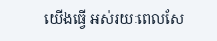យើងធ្វើ អស់រយៈពេលសែ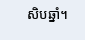សិបឆ្នាំ។